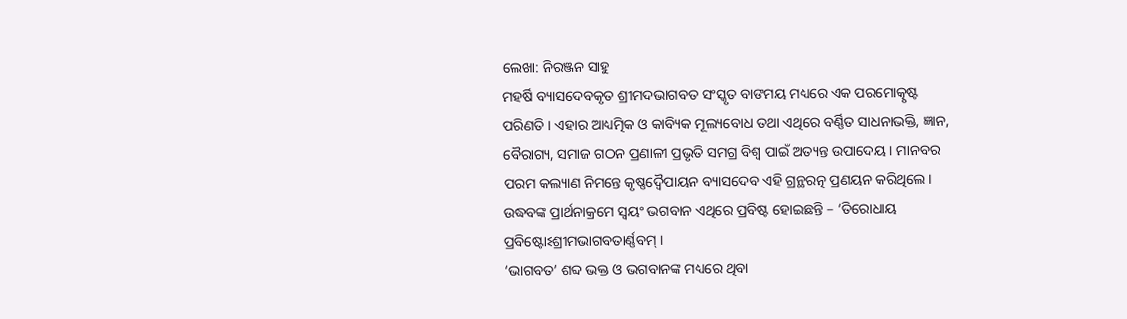ଲେଖା: ନିରଞ୍ଜନ ସାହୁ
ମହର୍ଷି ବ୍ୟାସଦେବକୃତ ଶ୍ରୀମଦଭାଗବତ ସଂସ୍କୃତ ବାଙମୟ ମଧ୍ୟରେ ଏକ ପରମୋତ୍କୃଷ୍ଟ ପରିଣତି । ଏହାର ଆଧ୍ୟତ୍ମିକ ଓ କାବ୍ୟିକ ମୂଲ୍ୟବୋଧ ତଥା ଏଥିରେ ବର୍ଣ୍ଣିତ ସାଧନାଭକ୍ତି, ଜ୍ଞାନ, ବୈରାଗ୍ୟ, ସମାଜ ଗଠନ ପ୍ରଣାଳୀ ପ୍ରଭୃତି ସମଗ୍ର ବିଶ୍ବ ପାଇଁ ଅତ୍ୟନ୍ତ ଉପାଦେୟ । ମାନବର ପରମ କଲ୍ୟାଣ ନିମନ୍ତେ କୃଷ୍ଣଦ୍ଵୈପାୟନ ବ୍ୟାସଦେବ ଏହି ଗ୍ରନ୍ଥରତ୍ନ ପ୍ରଣୟନ କରିଥିଲେ। ଉଦ୍ଧବଙ୍କ ପ୍ରାର୍ଥନାକ୍ରମେ ସ୍ଵୟଂ ଭଗବାନ ଏଥିରେ ପ୍ରବିଷ୍ଟ ହୋଇଛନ୍ତି – ‘ତିରୋଧାୟ ପ୍ରବିଷ୍ଟୋଽଶ୍ରୀମଭାଗବତାର୍ଣ୍ଣବମ୍ ।
‘ଭାଗବତ’ ଶବ୍ଦ ଭକ୍ତ ଓ ଭଗବାନଙ୍କ ମଧ୍ୟରେ ଥିବା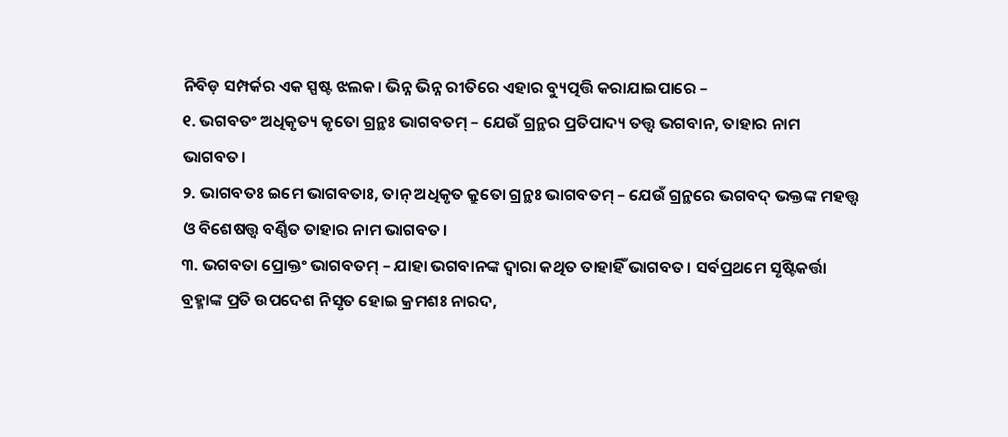ନିବିଡ଼ ସମ୍ପର୍କର ଏକ ସ୍ପଷ୍ଟ ଝଲକ। ଭିନ୍ନ ଭିନ୍ନ ରୀତିରେ ଏହାର ବ୍ୟୁତ୍ପତ୍ତି କରାଯାଇପାରେ –
୧. ଭଗବତଂ ଅଧିକୃତ୍ୟ କୃତୋ ଗ୍ରନ୍ଥଃ ଭାଗବତମ୍ – ଯେଉଁ ଗ୍ରନ୍ଥର ପ୍ରତିପାଦ୍ୟ ତତ୍ତ୍ଵ ଭଗବାନ, ତାହାର ନାମ ଭାଗବତ।
୨. ଭାଗବତଃ ଇମେ ଭାଗବତାଃ, ତାନ୍ ଅଧିକୃତ କ୍ରୁତୋ ଗ୍ରନ୍ଥଃ ଭାଗବତମ୍ – ଯେଉଁ ଗ୍ରନ୍ଥରେ ଭଗବଦ୍ ଭକ୍ତଙ୍କ ମହତ୍ତ୍ଵ ଓ ବିଶେଷତ୍ତ୍ୱ ବର୍ଣ୍ଣିତ ତାହାର ନାମ ଭାଗବତ।
୩. ଭଗବତା ପ୍ରୋକ୍ତଂ ଭାଗବତମ୍ – ଯାହା ଭଗବାନଙ୍କ ଦ୍ଵାରା କଥିତ ତାହାହିଁ ଭାଗବତ। ସର୍ବପ୍ରଥମେ ସୃଷ୍ଟିକର୍ତ୍ତା ବ୍ରହ୍ମାଙ୍କ ପ୍ରତି ଉପଦେଶ ନିସୃତ ହୋଇ କ୍ରମଶଃ ନାରଦ,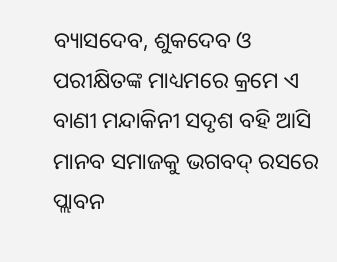ବ୍ୟାସଦେବ, ଶୁକଦେବ ଓ ପରୀକ୍ଷିତଙ୍କ ମାଧ୍ୟମରେ କ୍ରମେ ଏ ବାଣୀ ମନ୍ଦାକିନୀ ସଦୃଶ ବହି ଆସି ମାନବ ସମାଜକୁ ଭଗବଦ୍ ରସରେ ପ୍ଲାବନ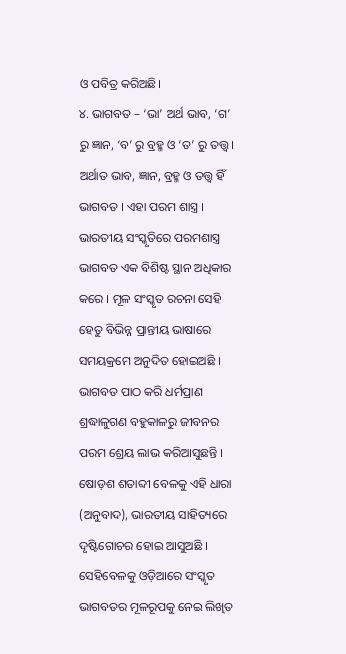ଓ ପବିତ୍ର କରିଅଛି।
୪. ଭାଗବତ – ‘ଭା’ ଅର୍ଥ ଭାବ, ‘ଗ’ ରୁ ଜ୍ଞାନ, ‘ବ’ ରୁ ବ୍ରହ୍ମ ଓ ‘ତ’ ରୁ ତତ୍ତ୍ଵ। ଅର୍ଥାତ ଭାବ, ଜ୍ଞାନ, ବ୍ରହ୍ମ ଓ ତତ୍ତ୍ଵ ହିଁ ଭାଗବତ । ଏହା ପରମ ଶାସ୍ତ୍ର ।
ଭାରତୀୟ ସଂସ୍କୃତିରେ ପରମଶାସ୍ତ୍ର ଭାଗବତ ଏକ ବିଶିଷ୍ଟ ସ୍ଥାନ ଅଧିକାର କରେ । ମୂଳ ସଂସ୍କୃତ ରଚନା ସେହି ହେତୁ ବିଭିନ୍ନ ପ୍ରାନ୍ତୀୟ ଭାଷାରେ ସମୟକ୍ରମେ ଅନୁଦିତ ହୋଇଅଛି । ଭାଗବତ ପାଠ କରି ଧର୍ମପ୍ରାଣ ଶ୍ରଦ୍ଧାଳୁଗଣ ବହୁକାଳରୁ ଜୀବନର ପରମ ଶ୍ରେୟ ଲାଭ କରିଆସୁଛନ୍ତି । ଷୋଡ଼ଶ ଶତାବ୍ଦୀ ବେଳକୁ ଏହି ଧାରା (ଅନୁବାଦ), ଭାରତୀୟ ସାହିତ୍ୟରେ ଦୃଷ୍ଟିଗୋଚର ହୋଇ ଆସୁଅଛି । ସେହିବେଳକୁ ଓଡ଼ିଆରେ ସଂସ୍କୃତ ଭାଗବତର ମୂଳରୂପକୁ ନେଇ ଲିଖିତ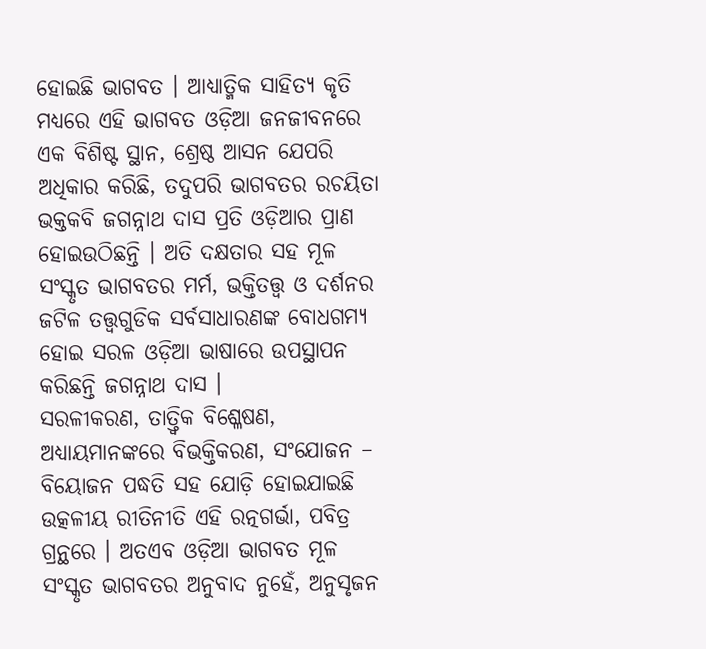ହୋଇଛି ଭାଗବତ । ଆଧ୍ୟାତ୍ମିକ ସାହିତ୍ୟ କୃତି ମଧ୍ୟରେ ଏହି ଭାଗବତ ଓଡ଼ିଆ ଜନଜୀବନରେ ଏକ ବିଶିଷ୍ଟ ସ୍ଥାନ, ଶ୍ରେଷ୍ଠ ଆସନ ଯେପରି ଅଧିକାର କରିଛି, ତଦୁପରି ଭାଗବତର ରଚୟିତା ଭକ୍ତକବି ଜଗନ୍ନାଥ ଦାସ ପ୍ରତି ଓଡ଼ିଆର ପ୍ରାଣ ହୋଇଉଠିଛନ୍ତି । ଅତି ଦକ୍ଷତାର ସହ ମୂଳ ସଂସ୍କୃତ ଭାଗବତର ମର୍ମ, ଭକ୍ତିତତ୍ତ୍ଵ ଓ ଦର୍ଶନର ଜଟିଳ ତତ୍ତ୍ଵଗୁଡିକ ସର୍ବସାଧାରଣଙ୍କ ବୋଧଗମ୍ୟ ହୋଇ ସରଳ ଓଡ଼ିଆ ଭାଷାରେ ଉପସ୍ଥାପନ କରିଛନ୍ତି ଜଗନ୍ନାଥ ଦାସ ।
ସରଳୀକରଣ, ତାତ୍ତ୍ୱିକ ବିଶ୍ଳେଷଣ, ଅଧ୍ୟାୟମାନଙ୍କରେ ବିଭକ୍ତିକରଣ, ସଂଯୋଜନ – ବିୟୋଜନ ପଦ୍ଧତି ସହ ଯୋଡ଼ି ହୋଇଯାଇଛି ଉତ୍କଳୀୟ ରୀତିନୀତି ଏହି ରତ୍ନଗର୍ଭା, ପବିତ୍ର ଗ୍ରନ୍ଥରେ । ଅତଏବ ଓଡ଼ିଆ ଭାଗବତ ମୂଳ ସଂସ୍କୃତ ଭାଗବତର ଅନୁବାଦ ନୁହେଁ, ଅନୁସୃଜନ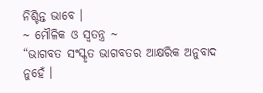ନିଶ୍ଚିନ୍ତ ଭାବେ ।
~ ମୌଳିକ ଓ ସ୍ଵତନ୍ତ୍ର ~
“ଭାଗବତ ସଂସ୍କୃତ ଭାଗବତର ଆକ୍ଷରିକ ଅନୁବାଦ ନୁହେଁ ।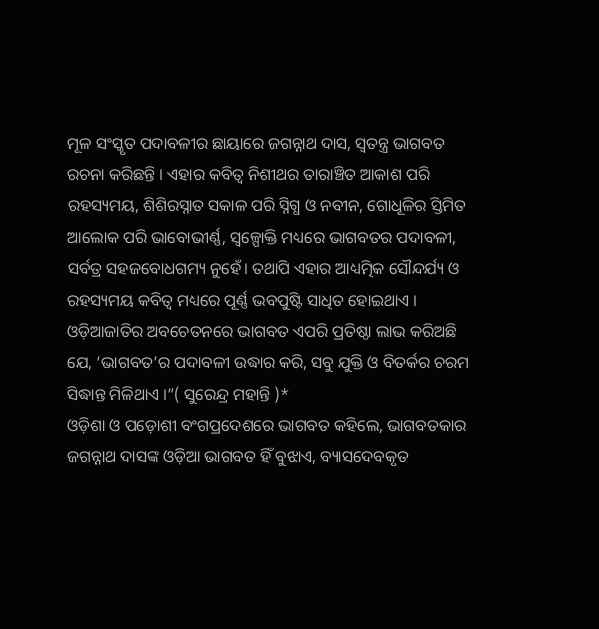ମୂଳ ସଂସ୍କୃତ ପଦାବଳୀର ଛାୟାରେ ଜଗନ୍ନାଥ ଦାସ, ସ୍ଵତନ୍ତ୍ର ଭାଗବତ ରଚନା କରିଛନ୍ତି । ଏହାର କବିତ୍ଵ ନିଶୀଥର ତାରାଞ୍ଚିତ ଆକାଶ ପରି ରହସ୍ୟମୟ, ଶିଶିରସ୍ନାତ ସକାଳ ପରି ସ୍ନିଗ୍ଧ ଓ ନବୀନ, ଗୋଧୂଳିର ସ୍ତିମିତ ଆଲୋକ ପରି ଭାବୋଭୀର୍ଣ୍ଣ, ସ୍ୱଳ୍ପୋକ୍ତି ମଧ୍ୟରେ ଭାଗବତର ପଦାବଳୀ, ସର୍ବତ୍ର ସହଜବୋଧଗମ୍ୟ ନୁହେଁ। ତଥାପି ଏହାର ଆଧ୍ୟତ୍ମିକ ସୌନ୍ଦର୍ଯ୍ୟ ଓ ରହସ୍ୟମୟ କବିତ୍ଵ ମଧ୍ୟରେ ପୂର୍ଣ୍ଣ ଭବପୁଷ୍ଟି ସାଧିତ ହୋଇଥାଏ । ଓଡ଼ିଆଜାତିର ଅବଚେତନରେ ଭାଗବତ ଏପରି ପ୍ରତିଷ୍ଠା ଲାଭ କରିଅଛି ଯେ, ‘ଭାଗବତ’ର ପଦାବଳୀ ଉଦ୍ଧାର କରି, ସବୁ ଯୁକ୍ତି ଓ ବିତର୍କର ଚରମ ସିଦ୍ଧାନ୍ତ ମିଳିଥାଏ ।”( ସୁରେନ୍ଦ୍ର ମହାନ୍ତି )*
ଓଡ଼ିଶା ଓ ପଡ଼ୋଶୀ ବଂଗପ୍ରଦେଶରେ ଭାଗବତ କହିଲେ, ଭାଗବତକାର ଜଗନ୍ନାଥ ଦାସଙ୍କ ଓଡ଼ିଆ ଭାଗବତ ହିଁ ବୁଝାଏ, ବ୍ୟାସଦେବକୃତ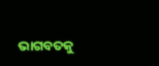ଭାଗବତକୁ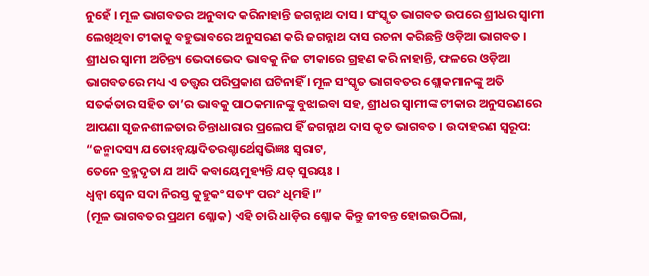ନୁହେଁ । ମୂଳ ଭାଗବତର ଅନୁବାଦ କରିନାହାନ୍ତି ଜଗନ୍ନାଥ ଦାସ । ସଂସ୍କୃତ ଭାଗବତ ଉପରେ ଶ୍ରୀଧର ସ୍ବାମୀ ଲେଖିଥିବା ଟୀକାକୁ ବହୁଭାବରେ ଅନୁସରଣ କରି ଜଗନ୍ନାଥ ଦାସ ରଚନା କରିଛନ୍ତି ଓଡ଼ିଆ ଭାଗବତ । ଶ୍ରୀଧର ସ୍ବାମୀ ଅଚିନ୍ତ୍ୟ ଭେଦାଭେଦ ଭାବକୁ ନିଜ ଟୀକାରେ ଗ୍ରହଣ କରି ନାହାନ୍ତି, ଫଳରେ ଓଡ଼ିଆ ଭାଗବତରେ ମଧ୍ୟ ଏ ତତ୍ତ୍ଵର ପରିପ୍ରକାଶ ଘଟିନାହିଁ । ମୂଳ ସଂସ୍କୃତ ଭାଗବତର ଶ୍ଲୋକମାନଙ୍କୁ ଅତି ସତର୍କତାର ସହିତ ତା’ର ଭାବକୁ ପାଠକମାନଙ୍କୁ ବୁଝାଇବା ସହ, ଶ୍ରୀଧର ସ୍ଵାମୀଙ୍କ ଟୀକାର ଅନୁସରଣରେ ଆପଣା ସୃଜନଶୀଳତାର ଚିନ୍ତାଧାରାର ପ୍ରଲେପ ହିଁ ଜଗନ୍ନାଥ ଦାସ କୃତ ଭାଗବତ । ଉଦାହରଣ ସ୍ୱରୂପ:
“ଜନ୍ମାଦସ୍ୟ ଯତୋଽନ୍ଵୟାଦିତରଶ୍ଚାର୍ଥେସ୍ଵଭିଜ୍ଞଃ ସ୍ଵରାଟ,
ତେନେ ବ୍ରହ୍ମଦୃତା ଯ ଆଦି କବାୟେମୁହ୍ୟନ୍ତି ଯତ୍ ସୁରୟଃ ।
ଧ୍ୱନ୍ଵା ସ୍ଵେନ ସଦା ନିରସ୍ତ କୁହୁକଂ ସତ୍ୟଂ ପରଂ ଧିମହି।”
(ମୂଳ ଭାଗବତର ପ୍ରଥମ ଶ୍ଳୋକ) ଏହି ଚାରି ଧାଡ଼ିର ଶ୍ଳୋକ କିନ୍ତୁ ଜୀବନ୍ତ ହୋଇଉଠିଲା,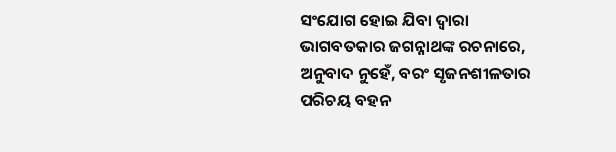ସଂଯୋଗ ହୋଇ ଯିବା ଦ୍ଵାରା ଭାଗବତକାର ଜଗନ୍ନାଥଙ୍କ ରଚନାରେ, ଅନୁବାଦ ନୁହେଁ, ବରଂ ସୃଜନଶୀଳତାର ପରିଚୟ ବହନ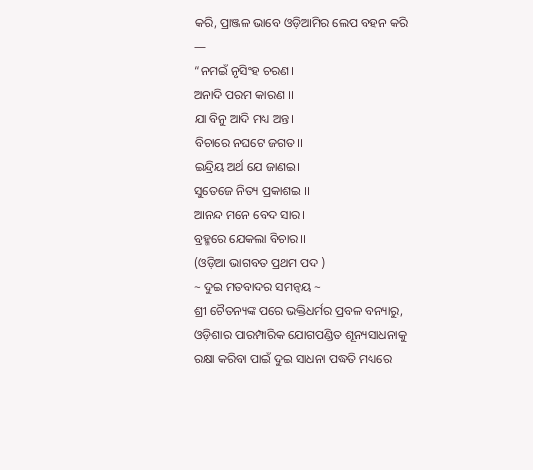କରି, ପ୍ରାଞ୍ଜଳ ଭାବେ ଓଡ଼ିଆମିର ଲେପ ବହନ କରି —
“ନମଇଁ ନୃସିଂହ ଚରଣ।
ଅନାଦି ପରମ କାରଣ ।।
ଯା ବିନୁ ଆଦି ମଧ୍ୟ ଅନ୍ତ।
ବିଚାରେ ନଘଟେ ଜଗତ।।
ଇନ୍ଦ୍ରିୟ ଅର୍ଥ ଯେ ଜାଣଇ।
ସୁତେଜେ ନିତ୍ୟ ପ୍ରକାଶଇ ।।
ଆନନ୍ଦ ମନେ ବେଦ ସାର।
ବ୍ରହ୍ମରେ ଯେକଲା ବିଚାର।।
(ଓଡ଼ିଆ ଭାଗବତ ପ୍ରଥମ ପଦ )
~ ଦୁଇ ମତବାଦର ସମନ୍ଵୟ ~
ଶ୍ରୀ ଚୈତନ୍ୟଙ୍କ ପରେ ଭକ୍ତିଧର୍ମର ପ୍ରବଳ ବନ୍ୟାରୁ, ଓଡ଼ିଶାର ପାରମ୍ପାରିକ ଯୋଗପଣ୍ଡିତ ଶୂନ୍ୟସାଧନାକୁ ରକ୍ଷା କରିବା ପାଇଁ ଦୁଇ ସାଧନା ପଦ୍ଧତି ମଧ୍ୟରେ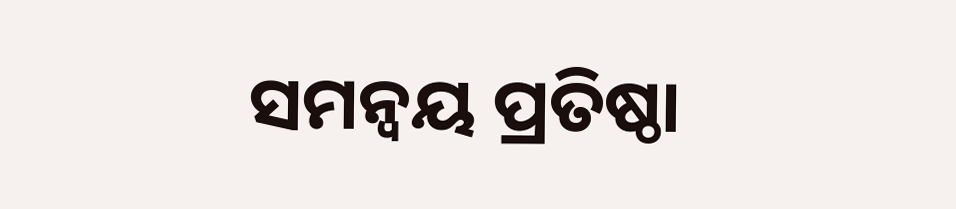ସମନ୍ୱୟ ପ୍ରତିଷ୍ଠା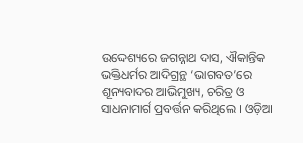ଉଦ୍ଦେଶ୍ୟରେ ଜଗନ୍ନାଥ ଦାସ, ଐକାନ୍ତିକ ଭକ୍ତିଧର୍ମର ଆଦିଗ୍ରନ୍ଥ ‘ଭାଗବତ’ରେ ଶୂନ୍ୟବାଦର ଆଭିମୁଖ୍ୟ, ଚରିତ୍ର ଓ ସାଧନାମାର୍ଗ ପ୍ରବର୍ତ୍ତନ କରିଥିଲେ । ଓଡ଼ିଆ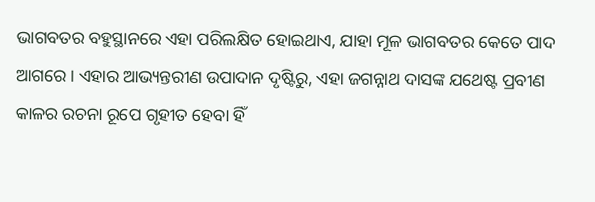ଭାଗବତର ବହୁସ୍ଥାନରେ ଏହା ପରିଲକ୍ଷିତ ହୋଇଥାଏ, ଯାହା ମୂଳ ଭାଗବତର କେତେ ପାଦ ଆଗରେ । ଏହାର ଆଭ୍ୟନ୍ତରୀଣ ଉପାଦାନ ଦୃଷ୍ଟିରୁ, ଏହା ଜଗନ୍ନାଥ ଦାସଙ୍କ ଯଥେଷ୍ଟ ପ୍ରବୀଣ କାଳର ରଚନା ରୂପେ ଗୃହୀତ ହେବା ହିଁ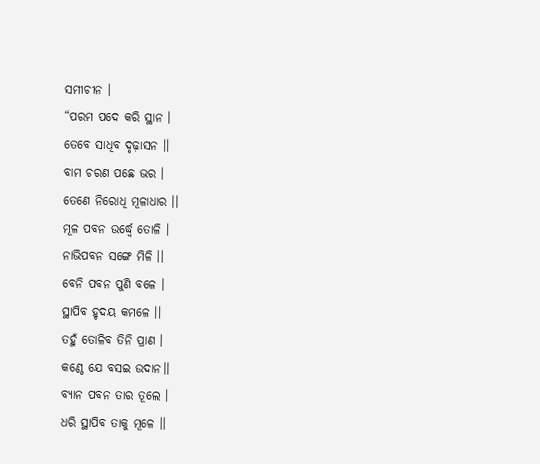ସମୀଚୀନ ।
“ପରମ ପଦେ କରି ସ୍ଥାନ ।
ତେବେ ସାଧିବ ଦୃଢ଼ାସନ ।।
ବାମ ଚରଣ ପଛେ ଭର ।
ତେଣେ ନିରୋଧି ମୂଳାଧାର ।।
ମୂଳ ପବନ ଉର୍ଦ୍ଧ୍ଵେ ତୋଳି ।
ନାଭିପବନ ସଙ୍ଗେ ମିଳି ।।
ବେନି ପବନ ପୁଣି ବଳେ ।
ସ୍ଥାପିବ ହୃଦୟ କମଳେ ।।
ତହୁଁ ତୋଳିବ ତିନି ପ୍ରାଣ ।
କଣ୍ଠେ ଯେ ବସଇ ଉଦାନ।।
ବ୍ୟାନ ପବନ ତାର ତୂଲେ ।
ଧରି ସ୍ଥାପିବ ତାକୁ ମୂଳେ ।।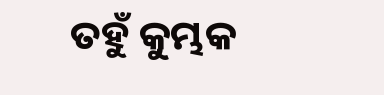ତହୁଁ କୁମ୍ଭକ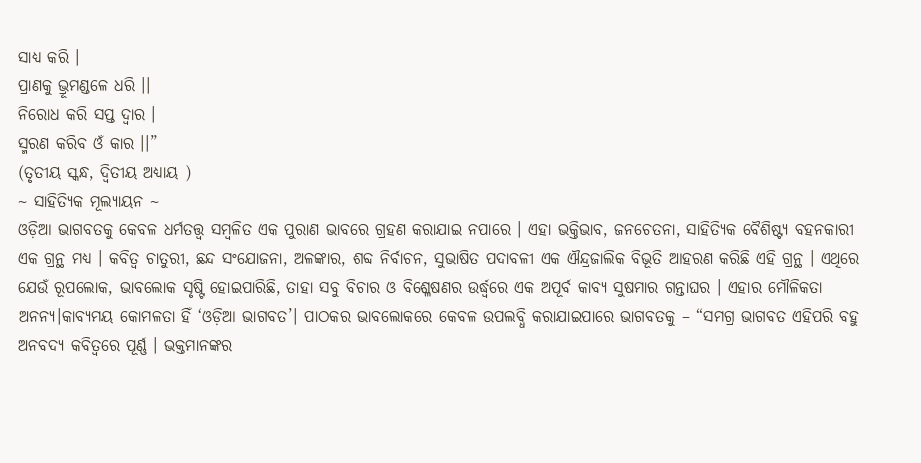ସାଧ୍ୟ କରି ।
ପ୍ରାଣକୁ ଭ୍ରୂମଣ୍ଡଳେ ଧରି ।।
ନିରୋଧ କରି ସପ୍ତ ଦ୍ଵାର ।
ସ୍ମରଣ କରିବ ଓଁ କାର ।।”
(ତୃତୀୟ ସ୍କନ୍ଧ, ଦ୍ଵିତୀୟ ଅଧ୍ୟାୟ )
~ ସାହିତ୍ୟିକ ମୂଲ୍ୟାୟନ ~
ଓଡ଼ିଆ ଭାଗବତକୁ କେବଳ ଧର୍ମତତ୍ତ୍ଵ ସମ୍ବଳିତ ଏକ ପୁରାଣ ଭାବରେ ଗ୍ରହଣ କରାଯାଇ ନପାରେ । ଏହା ଭକ୍ତିଭାବ, ଜନଚେତନା, ସାହିତ୍ୟିକ ବୈଶିଷ୍ଟ୍ୟ ବହନକାରୀ ଏକ ଗ୍ରନ୍ଥ ମଧ୍ୟ । କବିତ୍ଵ ଚାତୁରୀ, ଛନ୍ଦ ସଂଯୋଜନା, ଅଳଙ୍କାର, ଶବ୍ଦ ନିର୍ବାଚନ, ସୁଭାଷିତ ପଦାବଳୀ ଏକ ଐନ୍ଦ୍ରଜାଲିକ ବିଭୂତି ଆହରଣ କରିଛି ଏହି ଗ୍ରନ୍ଥ । ଏଥିରେ ଯେଉଁ ରୂପଲୋକ, ଭାବଲୋକ ସୃଷ୍ଟି ହୋଇପାରିଛି, ତାହା ସବୁ ବିଚାର ଓ ବିଶ୍ଳେଷଣର ଉର୍ଦ୍ଧ୍ବରେ ଏକ ଅପୂର୍ବ କାବ୍ୟ ସୁଷମାର ଗନ୍ତାଘର । ଏହାର ମୌଳିକତା ଅନନ୍ୟ।କାବ୍ୟମୟ କୋମଳତା ହିଁ ‘ଓଡ଼ିଆ ଭାଗବତ’। ପାଠକର ଭାବଲୋକରେ କେବଳ ଉପଲବ୍ଧି କରାଯାଇପାରେ ଭାଗବତକୁ – “ସମଗ୍ର ଭାଗବତ ଏହିପରି ବହୁ ଅନବଦ୍ୟ କବିତ୍ଵରେ ପୂର୍ଣ୍ଣ । ଭକ୍ତମାନଙ୍କର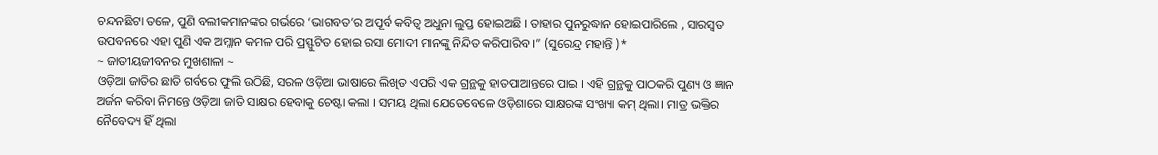ଚନ୍ଦନଛିଟା ତଳେ, ପୁଣି ବଲୀକମାନଙ୍କର ଗର୍ଭରେ ‘ଭାଗବତ’ର ଅପୂର୍ବ କବିତ୍ଵ ଅଧୁନା ଲୁପ୍ତ ହୋଇଅଛି । ତାହାର ପୁନରୁଦ୍ଧାନ ହୋଇପାରିଲେ , ସାରସ୍ଵତ ଉପବନରେ ଏହା ପୁଣି ଏକ ଅମ୍ଳାନ କମଳ ପରି ପ୍ରସ୍ଫୁଟିତ ହୋଇ ରସା ମୋଦୀ ମାନଙ୍କୁ ନିନ୍ଦିତ କରିପାରିବ ।” (ସୁରେନ୍ଦ୍ର ମହାନ୍ତି )*
~ ଜାତୀୟଜୀବନର ମୁଖଶାଳା ~
ଓଡ଼ିଆ ଜାତିର ଛାତି ଗର୍ବରେ ଫୁଲି ଉଠିଛି, ସରଳ ଓଡ଼ିଆ ଭାଷାରେ ଲିଖିତ ଏପରି ଏକ ଗ୍ରନ୍ଥକୁ ହାତପାଆନ୍ତରେ ପାଇ । ଏହି ଗ୍ରନ୍ଥକୁ ପାଠକରି ପୁଣ୍ୟ ଓ ଜ୍ଞାନ ଅର୍ଜନ କରିବା ନିମନ୍ତେ ଓଡ଼ିଆ ଜାତି ସାକ୍ଷର ହେବାକୁ ଚେଷ୍ଟା କଲା । ସମୟ ଥିଲା ଯେତେବେଳେ ଓଡ଼ିଶାରେ ସାକ୍ଷରଙ୍କ ସଂଖ୍ୟା କମ୍ ଥିଲା। ମାତ୍ର ଭକ୍ତିର ନୈବେଦ୍ୟ ହିଁ ଥିଲା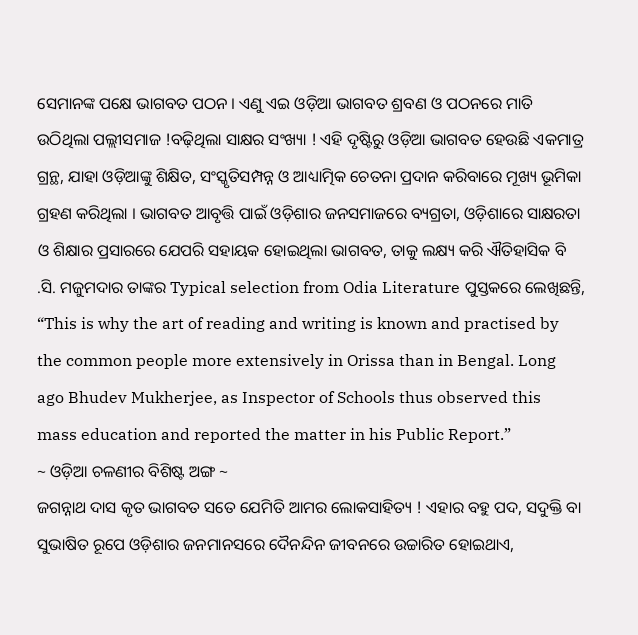ସେମାନଙ୍କ ପକ୍ଷେ ଭାଗବତ ପଠନ । ଏଣୁ ଏଇ ଓଡ଼ିଆ ଭାଗବତ ଶ୍ରବଣ ଓ ପଠନରେ ମାତି ଉଠିଥିଲା ପଲ୍ଲୀସମାଜ !ବଢ଼ିଥିଲା ସାକ୍ଷର ସଂଖ୍ୟା ! ଏହି ଦୃଷ୍ଟିରୁ ଓଡ଼ିଆ ଭାଗବତ ହେଉଛି ଏକମାତ୍ର ଗ୍ରନ୍ଥ, ଯାହା ଓଡ଼ିଆଙ୍କୁ ଶିକ୍ଷିତ, ସଂସ୍କୃତିସମ୍ପନ୍ନ ଓ ଆଧ୍ୟାତ୍ମିକ ଚେତନା ପ୍ରଦାନ କରିବାରେ ମୂଖ୍ୟ ଭୂମିକା ଗ୍ରହଣ କରିଥିଲା । ଭାଗବତ ଆବୃତ୍ତି ପାଇଁ ଓଡ଼ିଶାର ଜନସମାଜରେ ବ୍ୟଗ୍ରତା, ଓଡ଼ିଶାରେ ସାକ୍ଷରତା ଓ ଶିକ୍ଷାର ପ୍ରସାରରେ ଯେପରି ସହାୟକ ହୋଇଥିଲା ଭାଗବତ, ତାକୁ ଲକ୍ଷ୍ୟ କରି ଐତିହାସିକ ବି .ସି. ମଜୁମଦାର ତାଙ୍କର Typical selection from Odia Literature ପୁସ୍ତକରେ ଲେଖିଛନ୍ତି, “This is why the art of reading and writing is known and practised by the common people more extensively in Orissa than in Bengal. Long ago Bhudev Mukherjee, as Inspector of Schools thus observed this mass education and reported the matter in his Public Report.”
~ ଓଡ଼ିଆ ଚଳଣୀର ବିଶିଷ୍ଟ ଅଙ୍ଗ ~
ଜଗନ୍ନାଥ ଦାସ କୃତ ଭାଗବତ ସତେ ଯେମିତି ଆମର ଲୋକସାହିତ୍ୟ ! ଏହାର ବହୁ ପଦ, ସଦୁକ୍ତି ବା ସୁଭାଷିତ ରୂପେ ଓଡ଼ିଶାର ଜନମାନସରେ ଦୈନନ୍ଦିନ ଜୀବନରେ ଉଚ୍ଚାରିତ ହୋଇଥାଏ,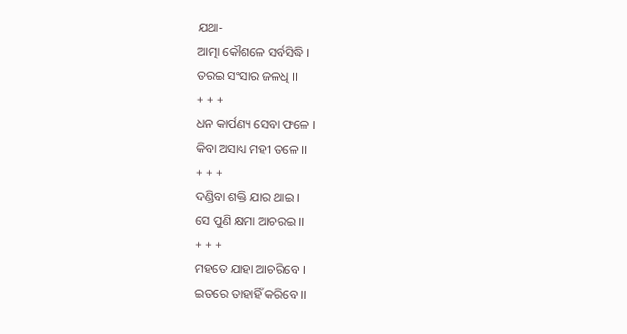ଯଥା-
ଆତ୍ମା କୌଶଳେ ସର୍ବସିଦ୍ଧି ।
ତରଇ ସଂସାର ଜଳଧି ।।
+ + +
ଧନ କାର୍ପଣ୍ୟ ସେବା ଫଳେ ।
କିବା ଅସାଧ୍ୟ ମହୀ ତଳେ ।।
+ + +
ଦଣ୍ଡିବା ଶକ୍ତି ଯାର ଥାଇ ।
ସେ ପୁଣି କ୍ଷମା ଆଚରଇ ।।
+ + +
ମହତେ ଯାହା ଆଚରିବେ ।
ଇତରେ ତାହାହିଁ କରିବେ ।।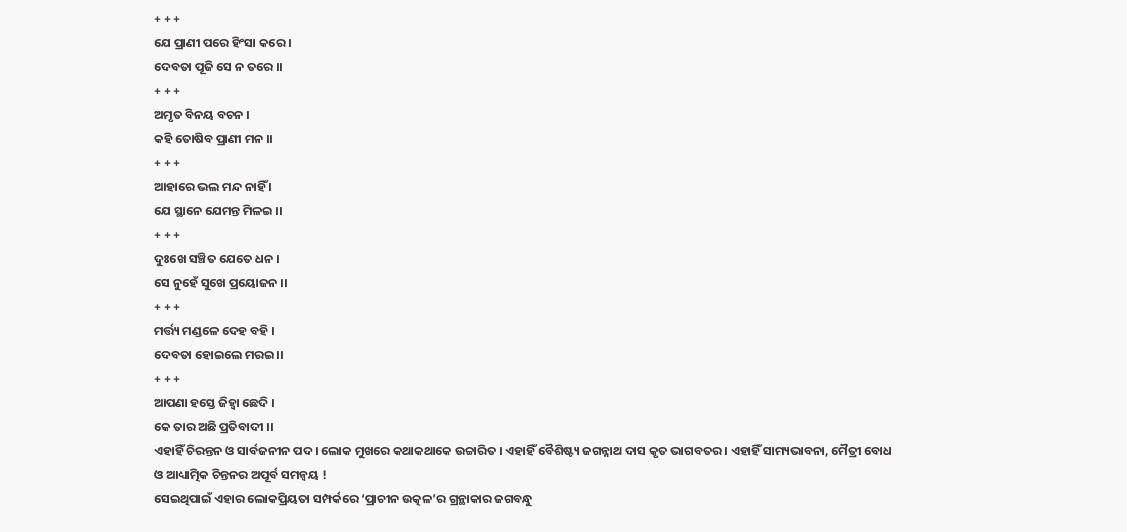+ + +
ଯେ ପ୍ରାଣୀ ପରେ ହିଂସା କରେ ।
ଦେବତା ପୂଜି ସେ ନ ତରେ ।।
+ + +
ଅମୃତ ବିନୟ ବଚନ ।
କହି ତୋଷିବ ପ୍ରାଣୀ ମନ ।।
+ + +
ଆହାରେ ଭଲ ମନ୍ଦ ନାହିଁ ।
ଯେ ସ୍ଥାନେ ଯେମନ୍ତ ମିଳଇ ।।
+ + +
ଦୁଃଖେ ସଞ୍ଚିତ ଯେତେ ଧନ ।
ସେ ନୁହେଁ ସୁଖେ ପ୍ରୟୋଜନ ।।
+ + +
ମର୍ତ୍ତ୍ୟ ମଣ୍ଡଳେ ଦେହ ବହି ।
ଦେବତା ହୋଇଲେ ମରଇ ।।
+ + +
ଆପଣା ହସ୍ତେ ଜିହ୍ୱା ଛେଦି ।
କେ ତାର ଅଛି ପ୍ରତିବାଦୀ ।।
ଏହାହିଁ ଚିରନ୍ତନ ଓ ସାର୍ବଜନୀନ ପଦ । ଲୋକ ମୁଖରେ କଥାକଥାକେ ଉଚ୍ଚାରିତ । ଏହାହିଁ ବୈଶିଷ୍ଟ୍ୟ ଜଗନ୍ନାଥ ଦାସ କୃତ ଭାଗବତର । ଏହାହିଁ ସାମ୍ୟଭାବନା, ମୈତ୍ରୀ ବୋଧ ଓ ଆଧ୍ୟାତ୍ମିକ ଚିନ୍ତନର ଅପୂର୍ବ ସମନ୍ବୟ !
ସେଇଥିପାଇଁ ଏହାର ଲୋକପ୍ରିୟତା ସମ୍ପର୍କରେ ‘ପ୍ରାଚୀନ ଉତ୍କଳ’ର ଗ୍ରନ୍ଥାକାର ଜଗବନ୍ଧୁ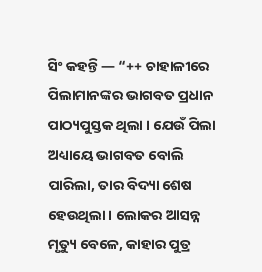ସିଂ କହନ୍ତି — “++ ଚାହାଳୀରେ ପିଲାମାନଙ୍କର ଭାଗବତ ପ୍ରଧାନ ପାଠ୍ୟପୁସ୍ତକ ଥିଲା । ଯେଉଁ ପିଲା ଅଧ୍ୟାୟେ ଭାଗବତ ବୋଲି ପାରିଲା, ତାର ବିଦ୍ୟା ଶେଷ ହେଉଥିଲା । ଲୋକର ଆସନ୍ନ ମୃତ୍ୟୁ ବେଳେ, କାହାର ପୁତ୍ର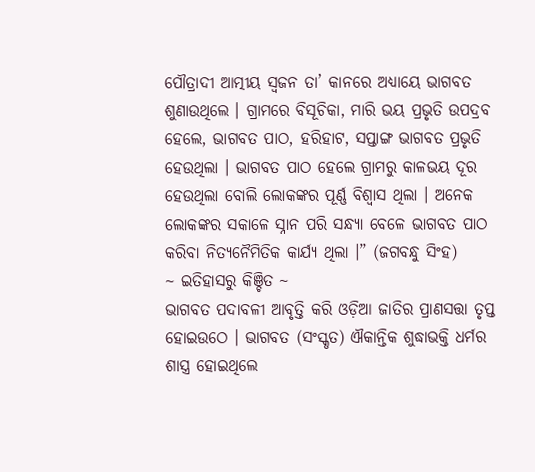ପୌତ୍ରାଦୀ ଆତ୍ମୀୟ ସ୍ଵଜନ ତା’ କାନରେ ଅଧ୍ୟାୟେ ଭାଗବତ ଶୁଣାଉଥିଲେ । ଗ୍ରାମରେ ବିସୂଚିକା, ମାରି ଭୟ ପ୍ରଭୃତି ଉପଦ୍ରବ ହେଲେ, ଭାଗବତ ପାଠ, ହରିହାଟ, ସପ୍ତାଙ୍ଗ ଭାଗବତ ପ୍ରଭୃତି ହେଉଥିଲା । ଭାଗବତ ପାଠ ହେଲେ ଗ୍ରାମରୁ କାଳଭୟ ଦୂର ହେଉଥିଲା ବୋଲି ଲୋକଙ୍କର ପୂର୍ଣ୍ଣ ବିଶ୍ୱାସ ଥିଲା । ଅନେକ ଲୋକଙ୍କର ସକାଳେ ସ୍ନାନ ପରି ସନ୍ଧ୍ୟା ବେଳେ ଭାଗବତ ପାଠ କରିବା ନିତ୍ୟନୈମିତିକ କାର୍ଯ୍ୟ ଥିଲା ।” (ଜଗବନ୍ଧୁ ସିଂହ)
~ ଇତିହାସରୁ କିଞ୍ଚିତ ~
ଭାଗବତ ପଦାବଳୀ ଆବୃତ୍ତି କରି ଓଡ଼ିଆ ଜାତିର ପ୍ରାଣସତ୍ତା ତୃପ୍ତ ହୋଇଉଠେ । ଭାଗବତ (ସଂସ୍କୃତ) ଐକାନ୍ତିକ ଶୁଦ୍ଧାଭକ୍ତି ଧର୍ମର ଶାସ୍ତ୍ର ହୋଇଥିଲେ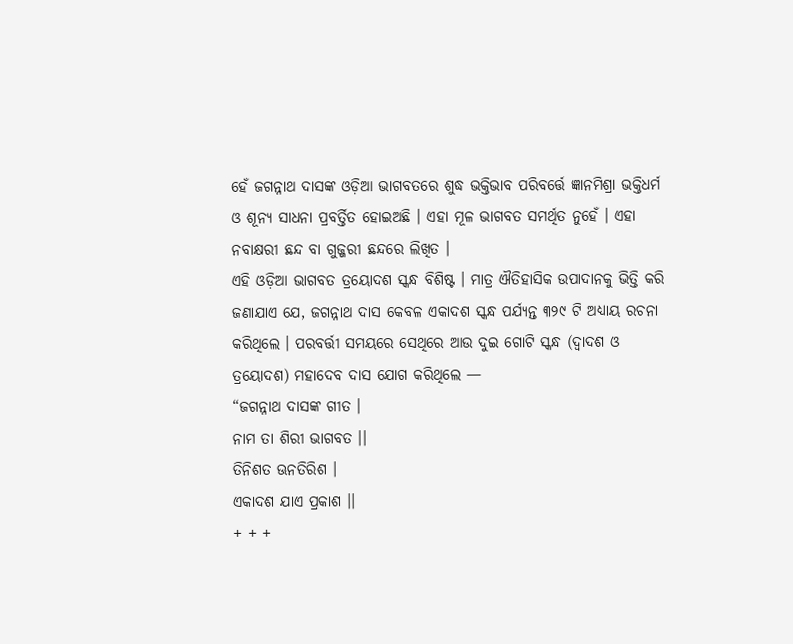ହେଁ ଜଗନ୍ନାଥ ଦାସଙ୍କ ଓଡ଼ିଆ ଭାଗବତରେ ଶୁଦ୍ଧ ଭକ୍ତିଭାବ ପରିବର୍ତ୍ତେ ଜ୍ଞାନମିଶ୍ରା ଭକ୍ତିଧର୍ମ ଓ ଶୂନ୍ୟ ସାଧନା ପ୍ରବର୍ତ୍ତିତ ହୋଇଅଛି । ଏହା ମୂଳ ଭାଗବତ ସମର୍ଥିତ ନୁହେଁ । ଏହା ନବାକ୍ଷରୀ ଛନ୍ଦ ବା ଗୁଜ୍ଜରୀ ଛନ୍ଦରେ ଲିଖିତ ।
ଏହି ଓଡ଼ିଆ ଭାଗବତ ତ୍ରୟୋଦଶ ସ୍କନ୍ଧ ବିଶିଷ୍ଟ । ମାତ୍ର ଐତିହାସିକ ଉପାଦାନକୁ ଭିତ୍ତି କରି ଜଣାଯାଏ ଯେ, ଜଗନ୍ନାଥ ଦାସ କେବଳ ଏକାଦଶ ସ୍କନ୍ଧ ପର୍ଯ୍ୟନ୍ତ ୩୨୯ ଟି ଅଧ୍ୟାୟ ରଚନା କରିଥିଲେ । ପରବର୍ତ୍ତୀ ସମୟରେ ସେଥିରେ ଆଉ ଦୁଇ ଗୋଟି ସ୍କନ୍ଧ (ଦ୍ଵାଦଶ ଓ ତ୍ରୟୋଦଶ) ମହାଦେବ ଦାସ ଯୋଗ କରିଥିଲେ —
“ଜଗନ୍ନାଥ ଦାସଙ୍କ ଗୀତ ।
ନାମ ତା ଶିରୀ ଭାଗବତ ।।
ତିନିଶତ ଊନତିରିଶ ।
ଏକାଦଶ ଯାଏ ପ୍ରକାଶ ।।
+ + +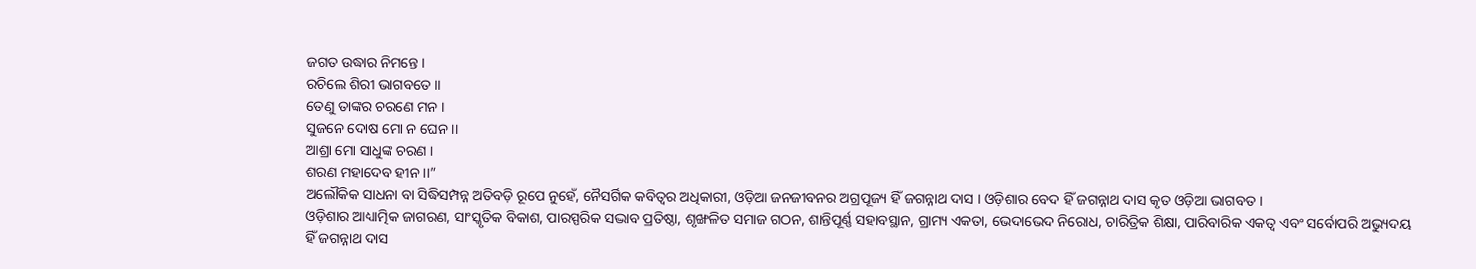ଜଗତ ଉଦ୍ଧାର ନିମନ୍ତେ ।
ରଚିଲେ ଶିରୀ ଭାଗବତେ ।।
ତେଣୁ ତାଙ୍କର ଚରଣେ ମନ ।
ସୁଜନେ ଦୋଷ ମୋ ନ ଘେନ ।।
ଆଶ୍ରା ମୋ ସାଧୁଙ୍କ ଚରଣ ।
ଶରଣ ମହାଦେବ ହୀନ ।।”
ଅଲୌକିକ ସାଧନା ବା ସିଦ୍ଧିସମ୍ପନ୍ନ ଅତିବଡ଼ି ରୂପେ ନୁହେଁ, ନୈସର୍ଗିକ କବିତ୍ଵର ଅଧିକାରୀ, ଓଡ଼ିଆ ଜନଜୀବନର ଅଗ୍ରପୂଜ୍ୟ ହିଁ ଜଗନ୍ନାଥ ଦାସ । ଓଡ଼ିଶାର ବେଦ ହିଁ ଜଗନ୍ନାଥ ଦାସ କୃତ ଓଡ଼ିଆ ଭାଗବତ ।
ଓଡ଼ିଶାର ଆଧ୍ୟାତ୍ମିକ ଜାଗରଣ, ସାଂସ୍କୃତିକ ବିକାଶ, ପାରସ୍ପରିକ ସଦ୍ଭାବ ପ୍ରତିଷ୍ଠା, ଶୃଙ୍ଖଳିତ ସମାଜ ଗଠନ, ଶାନ୍ତିପୂର୍ଣ୍ଣ ସହାବସ୍ଥାନ, ଗ୍ରାମ୍ୟ ଏକତା, ଭେଦାଭେଦ ନିରୋଧ, ଚାରିତ୍ରିକ ଶିକ୍ଷା, ପାରିବାରିକ ଏକତ୍ଵ ଏବଂ ସର୍ବୋପରି ଅଭ୍ୟୁଦୟ ହିଁ ଜଗନ୍ନାଥ ଦାସ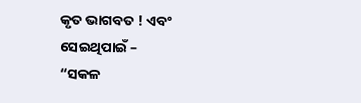କୃତ ଭାଗବତ ! ଏବଂ ସେଇଥିପାଇଁ –
“ସକଳ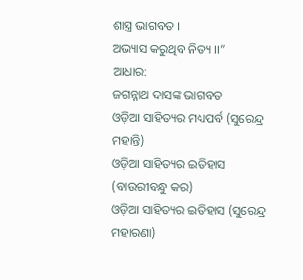ଶାସ୍ତ୍ର ଭାଗବତ ।
ଅଭ୍ୟାସ କରୁଥିବ ନିତ୍ୟ ।।”
ଆଧାର:
ଜଗନ୍ନାଥ ଦାସଙ୍କ ଭାଗବତ
ଓଡ଼ିଆ ସାହିତ୍ୟର ମଧ୍ୟପର୍ବ (ସୁରେନ୍ଦ୍ର ମହାନ୍ତି)
ଓଡ଼ିଆ ସାହିତ୍ୟର ଇତିହାସ (ବାଉରୀବନ୍ଧୁ କର)
ଓଡ଼ିଆ ସାହିତ୍ୟର ଇତିହାସ (ସୁରେନ୍ଦ୍ର ମହାରଣା)